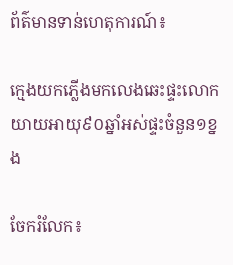ព័ត៌មានទាន់ហេតុការណ៍៖

ក្មេងយកភ្លើងមកលេងឆេះផ្ទះលោកយាយអាយុ៩០ឆ្នាំអស់ផ្ទះចំនួន១ខ្នង

ចែករំលែក៖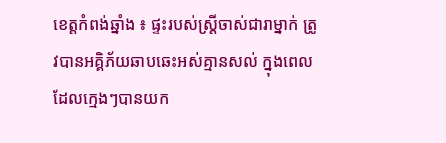ខេត្តកំពង់ឆ្នាំង ៖ ផ្ទះរបស់ស្ត្រីចាស់ជារាម្នាក់ ត្រូវបានអគ្គិភ័យឆាបឆេះអស់គ្មានសល់ ក្នុងពេលដែលក្មេងៗបានយក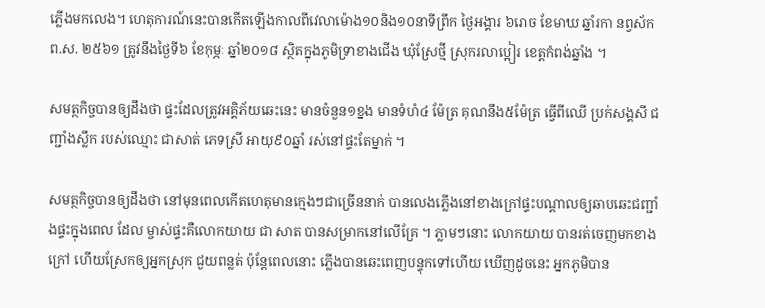ភ្លើងមកលេង។ ហេតុការណ៍នេះបានកើតឡើងកាលពីវេលាម៉ោង១០និង១០នាទីព្រឹក ថ្ងៃអង្គារ ៦រោច ខែមាឃ ឆ្នាំរកា នព្វស័ក ព.ស. ២៥៦១ ត្រូវនឹងថ្ងៃទី៦ ខែកុម្ភៈ ឆ្នាំ២០១៨ ស្ថិតក្នុងភូមិទ្រាខាងជើង ឃុំស្រែថ្មី ស្រុករលាប្អៀរ ខេត្តកំពង់ឆ្នាំង ។

សមត្ថកិច្ចបានឲ្យដឹងថា ផ្ទះដែលត្រូវអគ្គិភ័យឆេះនេះ មានចំនួន១ខ្នង មានទំហំ៤ ម៉ែត្រ គុណនឹង៥ម៉ែត្រ ធ្វើពីឈើ ប្រក់សង្គសី ជញ្ជាំងស្លឹក របស់ឈ្មោះ ជាសាត់ ភេទស្រី អាយុ៩០ឆ្នាំ រស់នៅផ្ទះតែម្នាក់ ។

សមត្ថកិច្ចបានឲ្យដឹងថា នៅមុនពេលកើតហេតុមានក្មេងៗជាច្រើននាក់ បានលេងភ្លើងនៅខាងក្រៅផ្ទះបណ្តាលឲ្យឆាបឆេះជញ្ជាំងផ្ទះក្នុងពេល ដែល ម្ចាស់ផ្ទះគឺលោកយាយ ជា សាត បានសម្រាកនៅលើគ្រែ ។ ភ្លាមៗនោះ លោកយាយ បានរត់ចេញមកខាងក្រៅ ហើយស្រែកឲ្យអ្នកស្រុក ជួយពន្លត់ ប៉ុន្តែពេលនោះ ភ្លើងបានឆេះពេញបន្ទុកទៅហើយ ឃើញដូចនេះ អ្នកភូមិបាន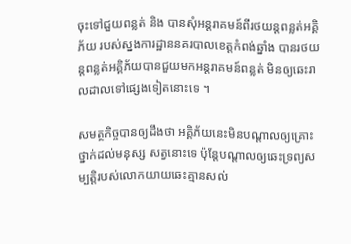ចុះទៅជួយពន្លត់ និង បានសុំអន្តរាគមន៍ពីរថយន្តពន្លត់អគ្គិភ័យ របស់ស្នងការដ្ឋាននគរបាលខេត្តកំពង់ឆ្នាំង បានរថយន្តពន្លត់អគ្គិភ័យបានជួយមកអន្តរាគមន៍ពន្លត់ មិនឲ្យឆេះរាលដាលទៅផ្សេងទៀតនោះទេ ។

សមត្ថកិច្ចបានឲ្យដឹងថា អគ្គិភ័យនេះមិនបណ្តាលឲ្យគ្រោះថ្នាក់ដល់មនុស្ស សត្វនោះទេ ប៉ុន្តែបណ្តាលឲ្យឆេះទ្រព្យសម្បត្តិរបស់លោកយាយឆេះគ្មានសល់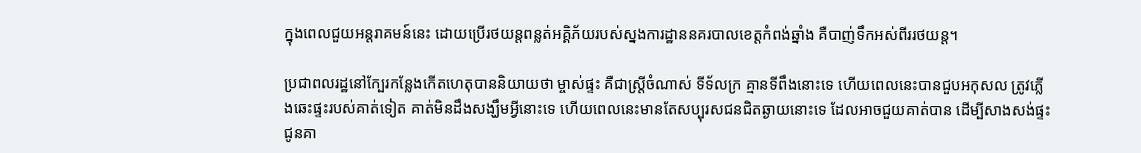ក្នុងពេលជួយអន្តរាគមន៍នេះ ដោយប្រើរថយន្តពន្លត់អគ្គិភ័យរបស់ស្នងការដ្ឋាននគរបាលខេត្តកំពង់ឆ្នាំង គឺបាញ់ទឹកអស់ពីររថយន្ត។

ប្រជាពលរដ្ឋនៅក្បែរកន្លែងកើតហេតុបាននិយាយថា ម្ចាស់ផ្ទះ គឺជាស្រ្តីចំណាស់ ទីទ័លក្រ គ្មានទីពឹងនោះទេ ហើយពេលនេះបានជួបអកុសល ត្រូវភ្លើងឆេះផ្ទះរបស់គាត់ទៀត គាត់មិនដឹងសង្ឃឹមអ្វីនោះទេ ហើយពេលនេះមានតែសប្បុរសជនជិតឆ្ងាយនោះទេ ដែលអាចជួយគាត់បាន ដើម្បីសាងសង់ផ្ទះជូនគា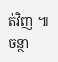ត់វិញ ៕ ចន្ថា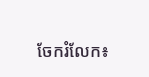ចែករំលែក៖